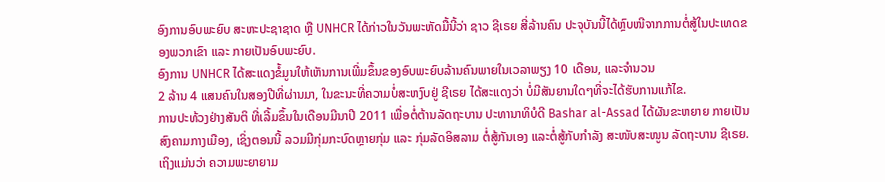ອົງການອົບພະຍົບ ສະຫະປະຊາຊາດ ຫຼື UNHCR ໄດ້ກ່າວໃນວັນພະຫັດມື້ນີ້ວ່າ ຊາວ ຊີເຣຍ ສີ່ລ້ານຄົນ ປະຈຸບັນນີ້ໄດ້ຫຼົບໜີຈາກການຕໍ່ສູ້ໃນປະເທດຂອງພວກເຂົາ ແລະ ກາຍເປັນອົບພະຍົບ.
ອົງການ UNHCR ໄດ້ສະແດງຂໍ້ມູນໃຫ້ເຫັນການເພີ່ມຂຶ້ນຂອງອົບພະຍົບລ້ານຄົນພາຍໃນເວລາພຽງ 10 ເດືອນ, ແລະຈຳນວນ
2 ລ້ານ 4 ແສນຄົນໃນສອງປີທີ່ຜ່ານມາ, ໃນຂະນະທີ່ຄວາມບໍ່ສະຫງົບຢູ່ ຊີເຣຍ ໄດ້ສະແດງວ່າ ບໍ່ມີສັນຍານໃດໆທີ່ຈະໄດ້ຮັບການແກ້ໄຂ.
ການປະທ້ວງຢ່າງສັນຕິ ທີ່ເລີ້ມຂຶ້ນໃນເດືອນມີນາປີ 2011 ເພື່ອຕໍ່ຕ້ານລັດຖະບານ ປະທານາທິບໍດີ Bashar al-Assad ໄດ້ຜັນຂະຫຍາຍ ກາຍເປັນສົງຄາມກາງເມືອງ, ເຊິ່ງຕອນນີ້ ລວມມີກຸ່ມກະບົດຫຼາຍກຸ່ມ ແລະ ກຸ່ມລັດອິສລາມ ຕໍ່ສູ້ກັນເອງ ແລະຕໍ່ສູ້ກັບກຳລັງ ສະໜັບສະໜູນ ລັດຖະບານ ຊີເຣຍ.
ເຖິງແມ່ນວ່າ ຄວາມພະຍາຍາມ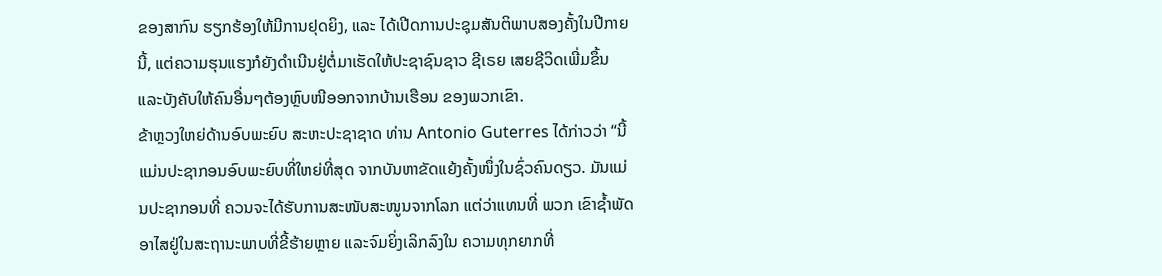ຂອງສາກົນ ຮຽກຮ້ອງໃຫ້ມີການຢຸດຍິງ, ແລະ ໄດ້ເປີດການປະຊຸມສັນຕິພາບສອງຄັ້ງໃນປີກາຍນີ້, ແຕ່ຄວາມຮຸນແຮງກໍຍັງດຳເນີນຢູ່ຕໍ່ມາເຮັດໃຫ້ປະຊາຊົນຊາວ ຊີເຣຍ ເສຍຊີວິດເພີ່ມຂຶ້ນ ແລະບັງຄັບໃຫ້ຄົນອື່ນໆຕ້ອງຫຼົບໜີອອກຈາກບ້ານເຮືອນ ຂອງພວກເຂົາ.
ຂ້າຫຼວງໃຫຍ່ດ້ານອົບພະຍົບ ສະຫະປະຊາຊາດ ທ່ານ Antonio Guterres ໄດ້ກ່າວວ່າ “ນີ້ແມ່ນປະຊາກອນອົບພະຍົບທີ່ໃຫຍ່ທີ່ສຸດ ຈາກບັນຫາຂັດແຍ້ງຄັ້ງໜຶ່ງໃນຊົ່ວຄົນດຽວ. ມັນແມ່ນປະຊາກອນທີ່ ຄວນຈະໄດ້ຮັບການສະໜັບສະໜູນຈາກໂລກ ແຕ່ວ່າແທນທີ່ ພວກ ເຂົາຊ້ຳພັດອາໄສຢູ່ໃນສະຖານະພາບທີ່ຂີ້ຮ້າຍຫຼາຍ ແລະຈົມຍິ່ງເລິກລົງໃນ ຄວາມທຸກຍາກທີ່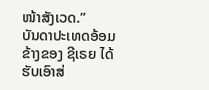ໜ້າສັງເວດ.”
ບັນດາປະເທດອ້ອມຂ້າງຂອງ ຊີເຣຍ ໄດ້ຮັບເອົາສ່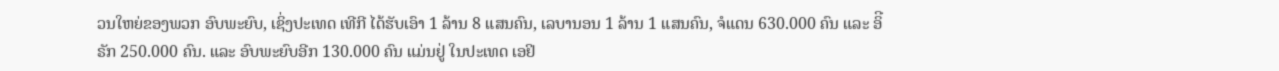ວນໃຫຍ່ຂອງພວກ ອົບພະຍົບ, ເຊິ່ງປະເທດ ເທີກີ ໄດ້ຮັບເອົາ 1 ລ້ານ 8 ແສນຄົນ, ເລບານອນ 1 ລ້ານ 1 ແສນຄົນ, ຈໍແດນ 630.000 ຄົນ ແລະ ອິີຣັກ 250.000 ຄົນ. ແລະ ອົບພະຍົບອີກ 130.000 ຄົນ ແມ່ນຢູ່ ໃນປະເທດ ເອຢິ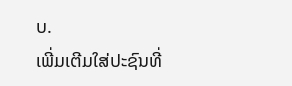ບ.
ເພີ່ມເຕີມໃສ່ປະຊົນທີ່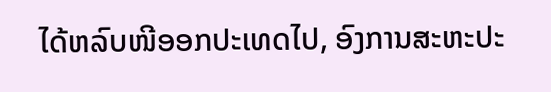ໄດ້ຫລົບໜີອອກປະເທດໄປ, ອົງການສະຫະປະ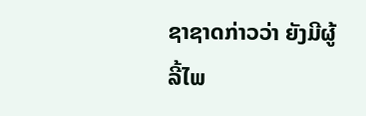ຊາຊາດກ່າວວ່າ ຍັງມີຜູ້ລີ້ໄພ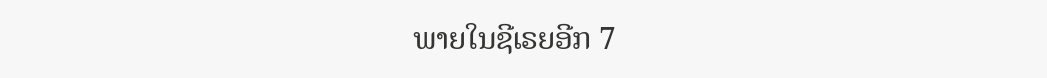ພາຍໃນຊີເຣຍອີກ 7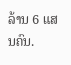ລ້ານ 6 ແສນຄົນ.